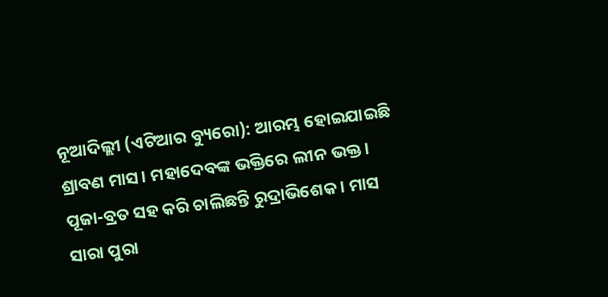ନୂଆଦିଲ୍ଲୀ (ଏଟିଆର ବ୍ୟୁରୋ): ଆରମ୍ଭ ହୋଇଯାଇଛି ଶ୍ରାବଣ ମାସ । ମହାଦେବଙ୍କ ଭକ୍ତିରେ ଲୀନ ଭକ୍ତ । ପୂଜା-ବ୍ରତ ସହ କରି ଚାଲିଛନ୍ତି ରୁଦ୍ରାଭିଶେକ । ମାସ ସାରା ପୁରା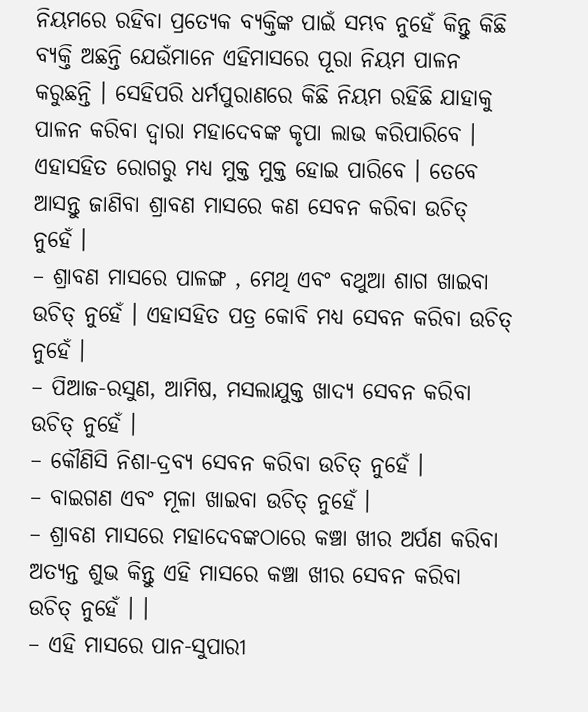ନିୟମରେ ରହିବା ପ୍ରତ୍ୟେକ ବ୍ୟକ୍ତିଙ୍କ ପାଇଁ ସମ୍ଭବ ନୁହେଁ କିନ୍ତୁ କିଛି ବ୍ୟକ୍ତି ଅଛନ୍ତି ଯେଉଁମାନେ ଏହିମାସରେ ପୂରା ନିୟମ ପାଳନ କରୁଛନ୍ତି । ସେହିପରି ଧର୍ମପୁରାଣରେ କିଛି ନିୟମ ରହିଛି ଯାହାକୁ ପାଳନ କରିବା ଦ୍ୱାରା ମହାଦେବଙ୍କ କୃପା ଲାଭ କରିପାରିବେ । ଏହାସହିତ ରୋଗରୁ ମଧ୍ୟ ମୁକ୍ତ ମୁକ୍ତ ହୋଇ ପାରିବେ । ତେବେ ଆସନ୍ତୁ ଜାଣିବା ଶ୍ରାବଣ ମାସରେ କଣ ସେବନ କରିବା ଉଚିତ୍ ନୁହେଁ ।
– ଶ୍ରାବଣ ମାସରେ ପାଳଙ୍ଗ , ମେଥି ଏବଂ ବଥୁଆ ଶାଗ ଖାଇବା ଉଚିତ୍ ନୁହେଁ । ଏହାସହିତ ପତ୍ର କୋବି ମଧ୍ୟ ସେବନ କରିବା ଉଚିତ୍ ନୁହେଁ ।
– ପିଆଜ-ରସୁଣ, ଆମିଷ, ମସଲାଯୁକ୍ତ ଖାଦ୍ୟ ସେବନ କରିବା ଉଚିତ୍ ନୁହେଁ ।
– କୌଣିସି ନିଶା-ଦ୍ରବ୍ୟ ସେବନ କରିବା ଉଚିତ୍ ନୁହେଁ ।
– ବାଇଗଣ ଏବଂ ମୂଳା ଖାଇବା ଉଚିତ୍ ନୁହେଁ ।
– ଶ୍ରାବଣ ମାସରେ ମହାଦେବଙ୍କଠାରେ କଞ୍ଚା ଖୀର ଅର୍ପଣ କରିବା ଅତ୍ୟନ୍ତ ଶୁଭ କିନ୍ତୁ ଏହି ମାସରେ କଞ୍ଚା ଖୀର ସେବନ କରିବା ଉଚିତ୍ ନୁହେଁ । ।
– ଏହି ମାସରେ ପାନ-ସୁପାରୀ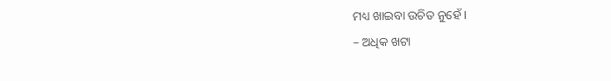ମଧ୍ୟ ଖାଇବା ଉଚିତ ନୁହେଁ ।
– ଅଧିକ ଖଟା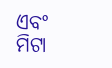ଏବଂ ମିଟା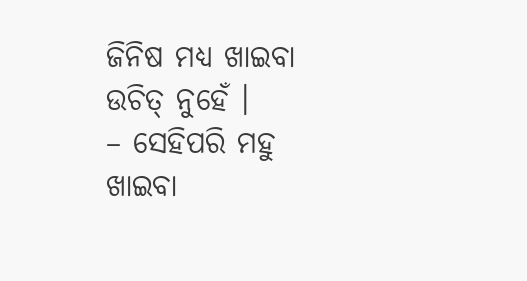ଜିନିଷ ମଧ୍ୟ ଖାଇବା ଉଚିତ୍ ନୁହେଁ ।
– ସେହିପରି ମହୁ ଖାଇବା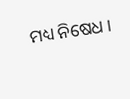ମଧ୍ୟ ନିଷେଧ ।